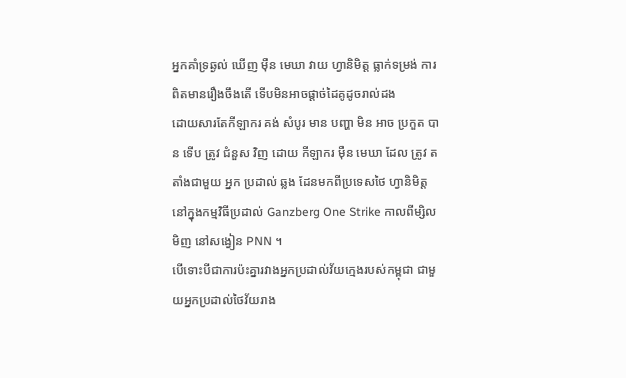អ្នកគាំទ្រឆ្ងល់ ឃើញ ម៉ឺន មេឃា វាយ ហ្វានិមិត្ត ធ្លាក់ទម្រង់ ការពិតមានរឿងចឹងតើ ទើបមិនអាចផ្តាច់ដៃគូដូចរាល់ដង
ដោយសារតែកីឡាករ គង់ សំបូរ មាន បញ្ហា មិន អាច ប្រកួត បាន ទើប ត្រូវ ជំនួស វិញ ដោយ កីឡាករ ម៉ឺន មេឃា ដែល ត្រូវ តតាំងជាមួយ អ្នក ប្រដាល់ ឆ្លង ដែនមកពីប្រទេសថៃ ហ្វានិមិត្ត នៅក្នុងកម្មវិធីប្រដាល់ Ganzberg One Strike កាលពីម្សិលមិញ នៅសង្វៀន PNN ។
បើទោះបីជាការប៉ះគ្នារវាងអ្នកប្រដាល់វ័យក្មេងរបស់កម្ពុជា ជាមួយអ្នកប្រដាល់ថៃវ័យរាង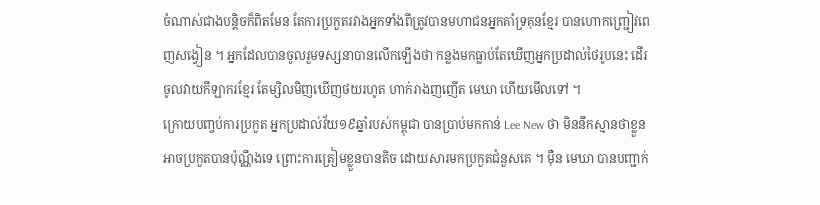ចំណាស់ជាងបន្តិចក៏ពិតមែន តែការប្រកួតរវាងអ្នកទាំងពីត្រូវបានមហាជនអ្នកគាំទ្រគុនខ្មែរ បានហោកញ្រ្ជៀវពេញសង្វៀន ។ អ្នកដែលបានចូលរួមទស្សនាបានលើកឡើងថា កន្លងមកធ្លាប់តែឃើញអ្នកប្រដាល់ថៃរូបនេះ ដើរចូលវាយកីឡាករខ្មែរ តែម្សិលមិញឃើញថយរហូត ហាក់រាងញញើត មេឃា ហើយមើលទៅ ។
ក្រោយបញ្ចប់ការប្រកួត អ្នកប្រដាល់វ័យ១៩ឆ្នាំរបស់កម្ពុជា បានប្រាប់មកកាន់ Lee New ថា មិននឹកស្មានថាខ្លួន អាចប្រកួតបានប៉ុណ្ណឹងទេ ព្រោះការត្រៀមខ្លួនបានតិច ដោយសារមកប្រកួតជំនួសគេ ។ ម៉ឺន មេឃា បានបញ្ជាក់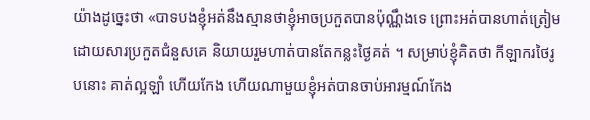យ៉ាងដូច្នេះថា «បាទបងខ្ញុំអត់នឹងស្មានថាខ្ញុំអាចប្រកួតបានប៉ុណ្ណឹងទេ ព្រោះអត់បានហាត់ត្រៀម ដោយសារប្រកួតជំនួសគេ និយាយរួមហាត់បានតែកន្លះថ្ងៃគត់ ។ សម្រាប់ខ្ញុំគិតថា កីឡាករថៃរូបនោះ គាត់ល្អឡាំ ហើយកែង ហើយណាមួយខ្ញុំអត់បានចាប់អារម្មណ៍កែង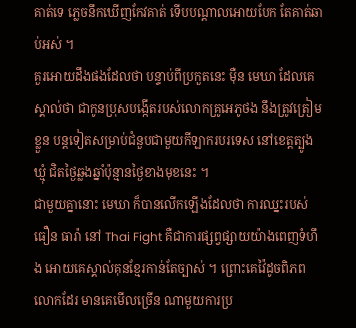គាត់ទេ ភ្លេចនឹកឃើញកែវគាត់ ទើបបណ្តាលអោយបែក តែគាត់ឆាប់អស់ ។
គួរអោយដឹងផងដែលថា បន្ទាប់ពីប្រកួតនេះ ម៉ឺន មេឃា ដែលគេស្គាល់ថា ជាកូនប្រុសបង្កើតរបស់លោកគ្រូអេភូថង នឹងត្រូវត្រៀមខ្លួន បន្តទៀតសម្រាប់ជំនួបជាមួយកីឡាករបរទេស នៅខេត្តត្បូងឃ្មុំ ជិតថ្ងៃឆ្លងឆ្នាំប៉ុន្មានថ្ងៃខាងមុខនេះ ។
ជាមួយគ្នានោះ មេឃា ក៏បានលើកឡើងដែលថា ការឈ្នះរបស់ធឿន ធារ៉ា នៅ Thai Fight គឺជាការផ្សព្វផ្សាយយ៉ាងពេញទំហឹង អោយគេស្គាល់គុនខ្មែរកាន់តែច្បាស់ ។ ព្រោះគេវ៉ៃដូចពិភពលោកដែរ មានគេមើលច្រើន ណាមួយការប្រ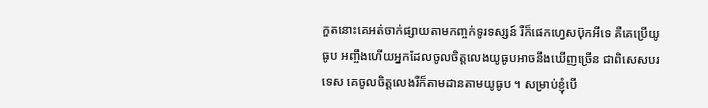កួតនោះគេអត់ចាក់ផ្សាយតាមកញ្ចក់ទូរទស្សន៍ រឺក៏ផេកហ្វេសប៊ុកអីទេ គឺគេប្រើយូធូប អញ្ចឹងហើយអ្នកដែលចូលចិត្តលេងយូធូបអាចនឹងឃើញច្រើន ជាពិសេសបរទេស គេចូលចិត្តលេងរឺក៏តាមដានតាមយូធូប ។ សម្រាប់ខ្ញុំបើ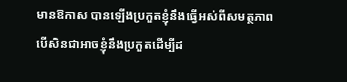មានឱកាស បានឡើងប្រកួតខ្ញុំនឹងធ្វើអស់ពីសមត្ថភាព បើសិនជាអាចខ្ញុំនឹងប្រកួតដើម្បីដ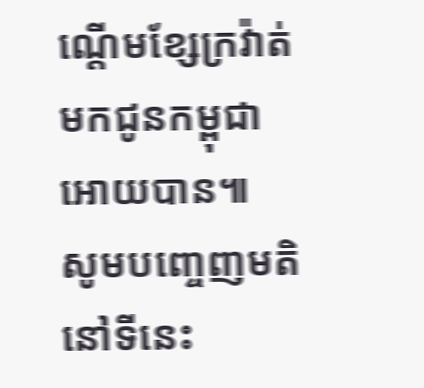ណ្តើមខ្សែក្រវ៉ាត់ មកជូនកម្ពុជាអោយបាន៕
សូមបញ្ចេញមតិនៅទីនេះ